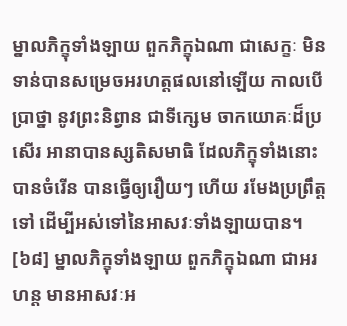ម្នាលភិក្ខុទាំងឡាយ ពួកភិក្ខុឯណា ជាសេក្ខៈ មិនទាន់បានសម្រេចអរហត្តផលនៅឡើយ កាលបើប្រាថ្នា នូវព្រះនិព្វាន ជាទីក្សេម ចាកយោគៈដ៏ប្រសើរ អានាបានស្សតិសមាធិ ដែលភិក្ខុទាំងនោះ បានចំរើន បានធ្វើឲ្យរឿយៗ ហើយ រមែងប្រព្រឹត្តទៅ ដើម្បីអស់ទៅនៃអាសវៈទាំងឡាយបាន។
[៦៨] ម្នាលភិក្ខុទាំងឡាយ ពួកភិក្ខុឯណា ជាអរហន្ដ មានអាសវៈអ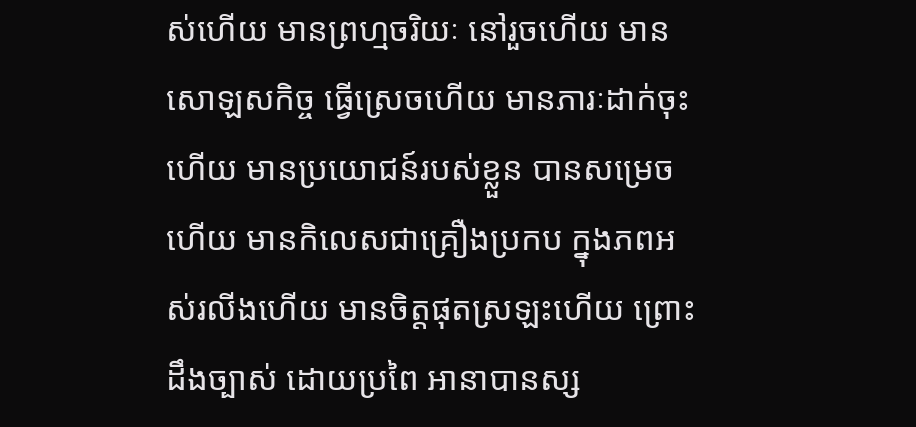ស់ហើយ មានព្រហ្មចរិយៈ នៅរួចហើយ មានសោឡសកិច្ច ធ្វើស្រេចហើយ មានភារៈដាក់ចុះហើយ មានប្រយោជន៍របស់ខ្លួន បានសម្រេចហើយ មានកិលេសជាគ្រឿងប្រកប ក្នុងភពអស់រលីងហើយ មានចិត្តផុតស្រឡះហើយ ព្រោះដឹងច្បាស់ ដោយប្រពៃ អានាបានស្ស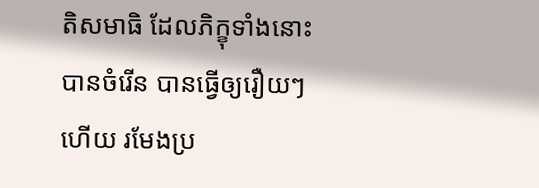តិសមាធិ ដែលភិក្ខុទាំងនោះ បានចំរើន បានធ្វើឲ្យរឿយៗហើយ រមែងប្រ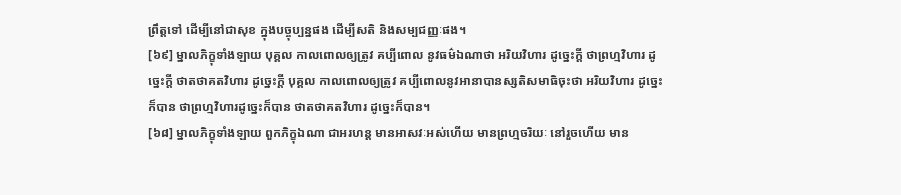ព្រឹត្តទៅ ដើម្បីនៅជាសុខ ក្នុងបច្ចុប្បន្នផង ដើម្បីសតិ និងសម្បជញ្ញៈផង។
[៦៩] ម្នាលភិក្ខុទាំងឡាយ បុគ្គល កាលពោលឲ្យត្រូវ គប្បីពោល នូវធម៌ឯណាថា អរិយវិហារ ដូច្នេះក្ដី ថាព្រហ្មវិហារ ដូច្នេះក្ដី ថាតថាគតវិហារ ដូច្នេះក្ដី បុគ្គល កាលពោលឲ្យត្រូវ គប្បីពោលនូវអានាបានស្សតិសមាធិចុះថា អរិយវិហារ ដូច្នេះក៏បាន ថាព្រហ្មវិហារដូច្នេះក៏បាន ថាតថាគតវិហារ ដូច្នេះក៏បាន។
[៦៨] ម្នាលភិក្ខុទាំងឡាយ ពួកភិក្ខុឯណា ជាអរហន្ដ មានអាសវៈអស់ហើយ មានព្រហ្មចរិយៈ នៅរួចហើយ មាន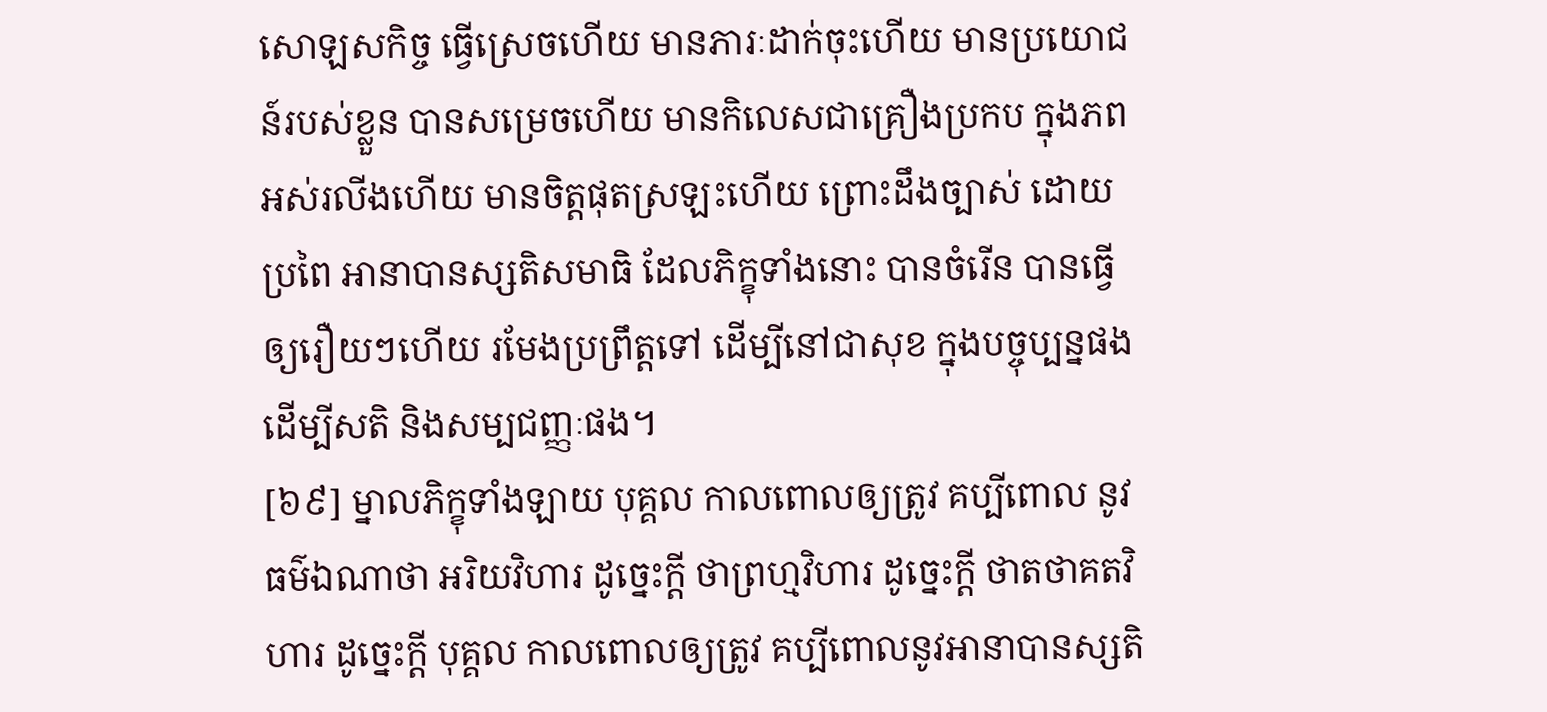សោឡសកិច្ច ធ្វើស្រេចហើយ មានភារៈដាក់ចុះហើយ មានប្រយោជន៍របស់ខ្លួន បានសម្រេចហើយ មានកិលេសជាគ្រឿងប្រកប ក្នុងភពអស់រលីងហើយ មានចិត្តផុតស្រឡះហើយ ព្រោះដឹងច្បាស់ ដោយប្រពៃ អានាបានស្សតិសមាធិ ដែលភិក្ខុទាំងនោះ បានចំរើន បានធ្វើឲ្យរឿយៗហើយ រមែងប្រព្រឹត្តទៅ ដើម្បីនៅជាសុខ ក្នុងបច្ចុប្បន្នផង ដើម្បីសតិ និងសម្បជញ្ញៈផង។
[៦៩] ម្នាលភិក្ខុទាំងឡាយ បុគ្គល កាលពោលឲ្យត្រូវ គប្បីពោល នូវធម៌ឯណាថា អរិយវិហារ ដូច្នេះក្ដី ថាព្រហ្មវិហារ ដូច្នេះក្ដី ថាតថាគតវិហារ ដូច្នេះក្ដី បុគ្គល កាលពោលឲ្យត្រូវ គប្បីពោលនូវអានាបានស្សតិ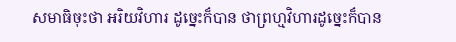សមាធិចុះថា អរិយវិហារ ដូច្នេះក៏បាន ថាព្រហ្មវិហារដូច្នេះក៏បាន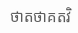ថាតថាគតវិ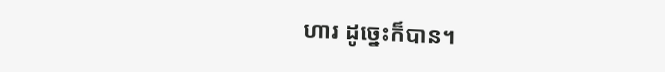ហារ ដូច្នេះក៏បាន។